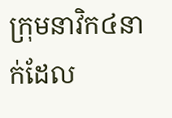ក្រុមនាវិក៤នាក់ដែល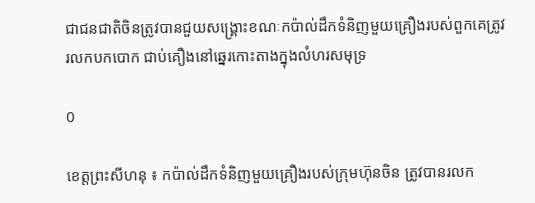ជាជនជាតិចិនត្រូវបានជួយសង្គ្រោះខណៈកប៉ាល់ដឹកទំនិញមួយគ្រឿងរបស់ពួកគេត្រូវ រលកបកបោក ជាប់គឿងនៅឆ្នេរកោះតាងក្នុងលំហរសមុទ្រ

0

ខេត្តព្រះសីហនុ ៖ កប៉ាល់ដឹកទំនិញមួយគ្រឿងរបស់ក្រុមហ៊ុនចិន ត្រូវបានរលក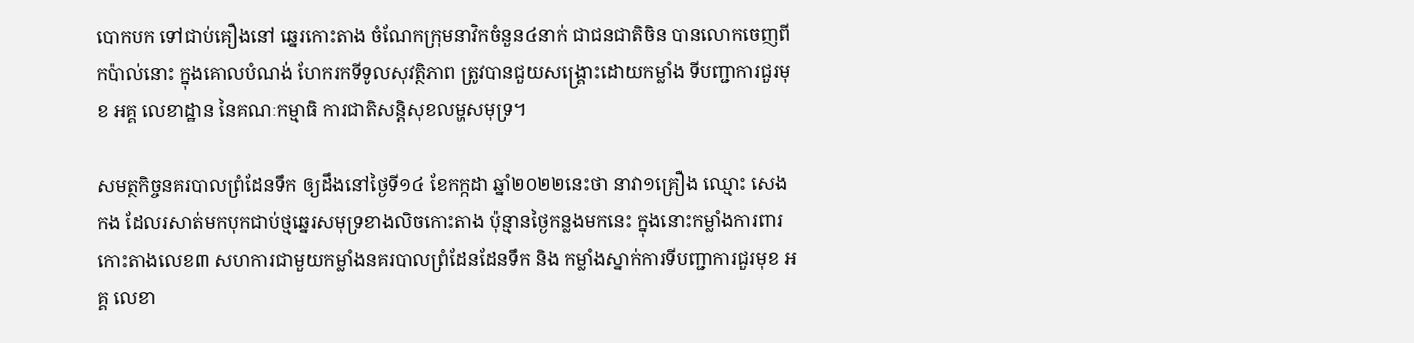បោកបក ទៅជាប់គឿងនៅ ឆ្នេរកោះតាង ចំណែកក្រុមនាវិកចំនួន៤នាក់ ជាជនជាតិចិន បានលោកចេញពីកប៉ាល់នោះ ក្នុងគោលបំណង់ ហែករកទីទូលសុវត្ថិភាព ត្រូវបានជួយសង្រ្គោះដោយកម្លាំង ទីបញ្ជាការជួរមុខ អគ្គ លេខាដ្ឋាន នៃគណៈកម្មាធិ ការជាតិសន្តិសុខលម្ហសមុទ្រ។

សមត្ថកិច្ចនគរបាលព្រំដែនទឹក ឲ្យដឹងនៅថ្ងៃទី១៤ ខែកក្កដា ឆ្នាំ២០២២នេះថា នាវា១គ្រឿង ឈ្មោះ សេង កង ដែលរសាត់មកបុកជាប់ថ្មឆ្នេរសមុទ្រខាងលិចកោះតាង ប៉ុន្មានថ្ងៃកន្លងមកនេះ ក្នុងនោះកម្លាំងការពារ កោះតាងលេខ៣ សហការជាមួយកម្លាំងនគរបាលព្រំដែនដែនទឹក និង កម្លាំងស្នាក់ការទីបញ្ជាការជួរមុខ អគ្គ លេខា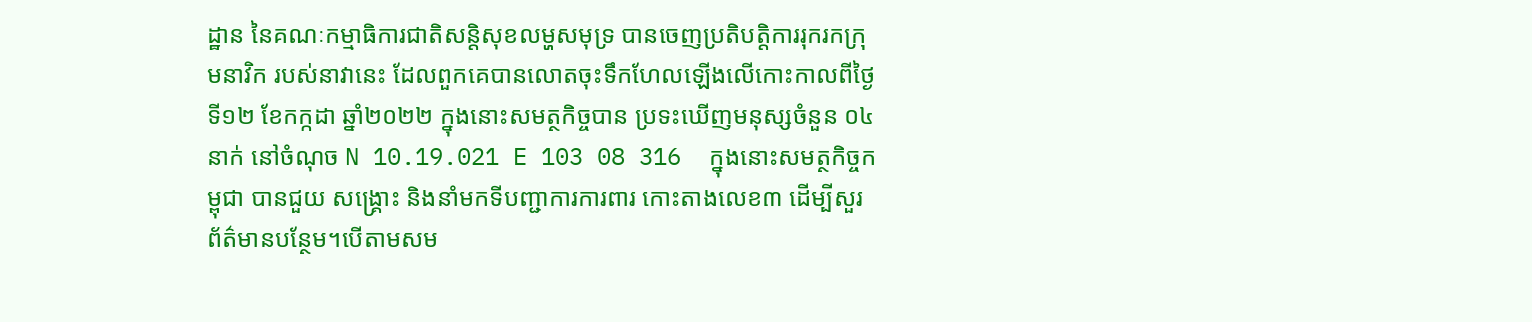ដ្ឋាន នៃគណៈកម្មាធិការជាតិសន្តិសុខលម្ហសមុទ្រ បានចេញប្រតិបត្តិការរុករកក្រុមនាវិក របស់នាវានេះ ដែលពួកគេបានលោតចុះទឹកហែលឡើងលើកោះកាលពីថ្ងៃទី១២ ខែកក្កដា ឆ្នាំ២០២២ ក្នុងនោះសមត្ថកិច្ចបាន ប្រទះឃើញមនុស្សចំនួន ០៤នាក់ នៅចំណុច N 10.19.021 E 103 08 316  ក្នុងនោះសមត្ថកិច្ចកម្ពុជា បានជួយ សង្គ្រោះ និងនាំមកទីបញ្ជាការការពារ កោះតាងលេខ៣ ដើម្បីសួរព័ត៌មានបន្ថែម។បើតាមសម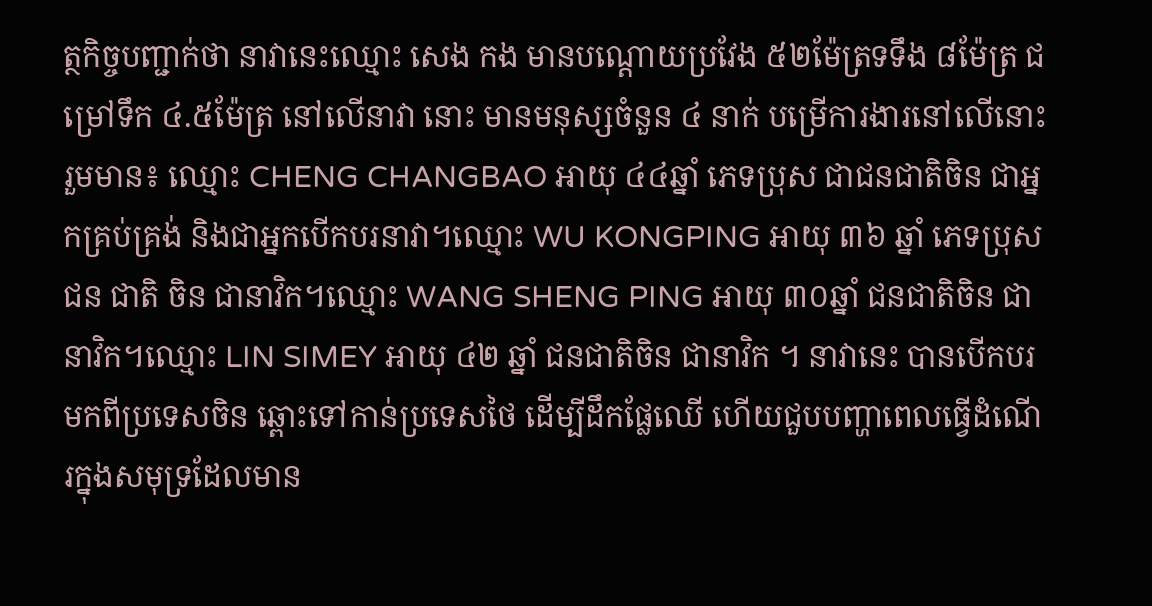ត្ថកិច្ចបញ្ជាក់ថា នាវានេះឈ្មោះ សេង កង មានបណ្តោយប្រវែង ៥២ម៉ែត្រទទឹង ៨ម៉ែត្រ ជម្រៅទឹក ៤.៥ម៉ែត្រ នៅលើនាវា នោះ មានមនុស្សចំនួន ៤ នាក់ បម្រើការងារនៅលើនោះរួមមាន៖ ឈ្មោះ CHENG CHANGBAO អាយុ ៤៤ឆ្នាំ ភេទប្រុស ជាជនជាតិចិន ជាអ្នកគ្រប់គ្រង់ និងជាអ្នកបើកបរនាវា។ឈ្មោះ WU KONGPING អាយុ ៣៦ ឆ្នាំ ភេទប្រុស ជន ជាតិ ចិន ជានាវិក។ឈ្មោះ WANG SHENG PING អាយុ ៣០ឆ្នាំ ជនជាតិចិន ជានាវិក។ឈ្មោះ LIN SIMEY អាយុ ៤២ ឆ្នាំ ជនជាតិចិន ជានាវិក ។ នាវានេះ បានបើកបរមកពីប្រទេសចិន ឆ្ពោះទៅកាន់ប្រទេសថៃ ដើម្បីដឹកផ្លែឈើ ហើយជួបបញ្ហាពេលធ្វើដំណើរក្នុងសមុទ្រដែលមាន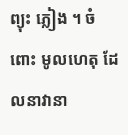ព្យុះ ភ្លៀង ។ ចំពោះ មូលហេតុ ដែលនាវានា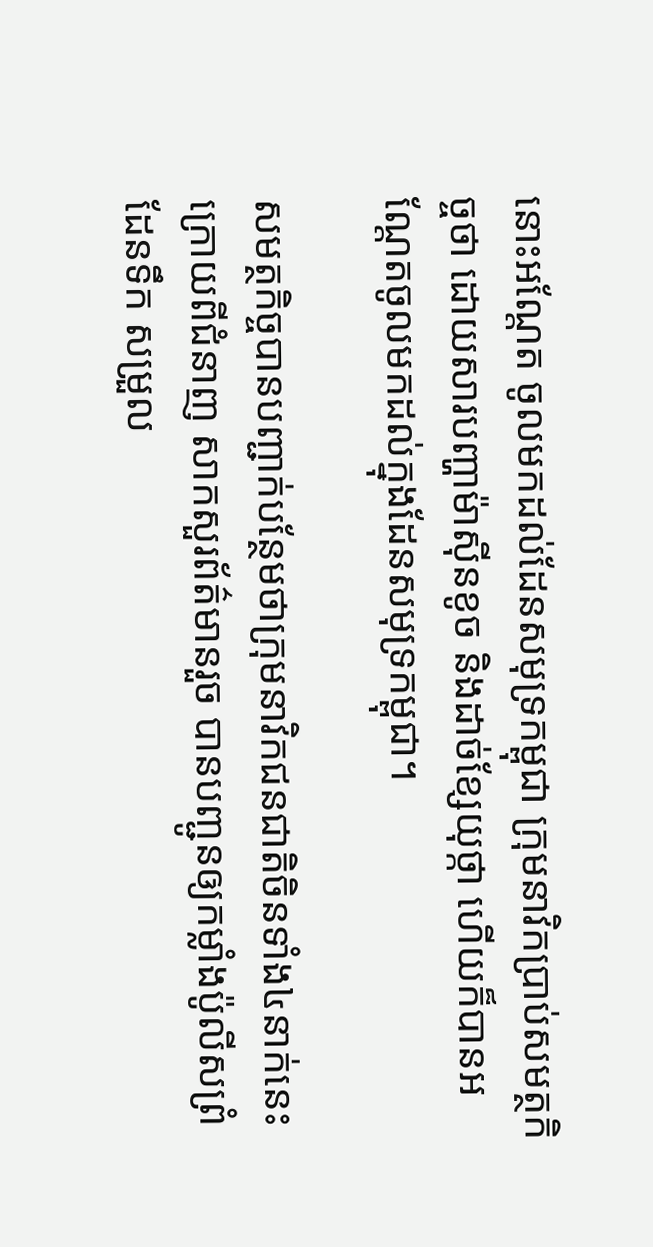នោះអណ្តែត ចូលមកដល់ដែនសមុទ្រកម្ពុជា ក្រុមនាវិកប្រាប់សមត្ថកិច្ចថា ដោយសារបញ្ហាម៉ាស៊ីនខូច និងដាច់ខ្សែយុថ្កា ហើយក៏បានអណ្តែតចូលមកដល់ក្នុងដែនសមុទ្រកម្ពុជា។

សមត្ថកិច្ចបានបញ្ជាក់បន្ថែមថាក្រុមនាវិកជនជាតិចិនទាំង៤នាក់នេះ ក្រោយពីជំនាញ សាកសួរព័ត៌មានរួច បានបញ្ជូនឲ្យកម្លាំងប៉ូលីសព្រំដែនទឹក សម្រួល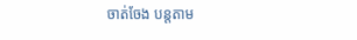ចាត់ចែង បន្តតាម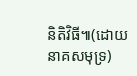និតិវិធី៕(ដោយនាគសមុទ្រ)